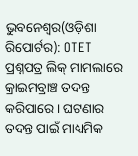ଭୁବନେଶ୍ୱର(ଓଡ଼ିଶା ରିପୋର୍ଟର): OTET ପ୍ରଶ୍ନପତ୍ର ଲିକ୍ ମାମଲାରେ କ୍ରାଇମବ୍ରାଞ୍ଚ ତଦନ୍ତ କରିପାରେ। ଘଟଣାର ତଦନ୍ତ ପାଇଁ ମାଧ୍ୟମିକ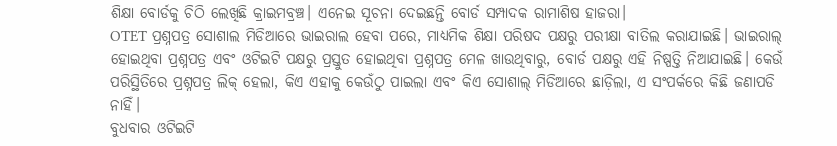ଶିକ୍ଷା ବୋର୍ଡକୁ ଚିଠି ଲେଖିଛି କ୍ରାଇମବ୍ରଞ୍ଚ। ଏନେଇ ସୂଚନା ଦେଇଛନ୍ତି ବୋର୍ଡ ସମ୍ପାଦକ ରାମାଶିଷ ହାଜରା।
OTET ପ୍ରଶ୍ନପତ୍ର ସୋଶାଲ ମିଡିଆରେ ଭାଇରାଲ ହେବା ପରେ, ମାଧ୍ୟମିକ ଶିକ୍ଷା ପରିଷଦ ପକ୍ଷରୁ ପରୀକ୍ଷା ବାତିଲ କରାଯାଇଛି। ଭାଇରାଲ୍ ହୋଇଥିବା ପ୍ରଶ୍ନପତ୍ର ଏବଂ ଓଟିଇଟି ପକ୍ଷରୁ ପ୍ରସ୍ତୁତ ହୋଇଥିବା ପ୍ରଶ୍ନପତ୍ର ମେଳ ଖାଉଥିବାରୁ, ବୋର୍ଡ ପକ୍ଷରୁ ଏହି ନିଷ୍ପତ୍ତି ନିଆଯାଇଛି। କେଉଁ ପରିସ୍ଥିତିରେ ପ୍ରଶ୍ନପତ୍ର ଲିକ୍ ହେଲା, କିଏ ଏହାକୁ କେଉଁଠୁ ପାଇଲା ଏବଂ କିଏ ସୋଶାଲ୍ ମିଡିଆରେ ଛାଡ଼ିଲା, ଏ ସଂପର୍କରେ କିଛି ଜଣାପଡି ନାହିଁ।
ବୁଧବାର ଓଟିଇଟି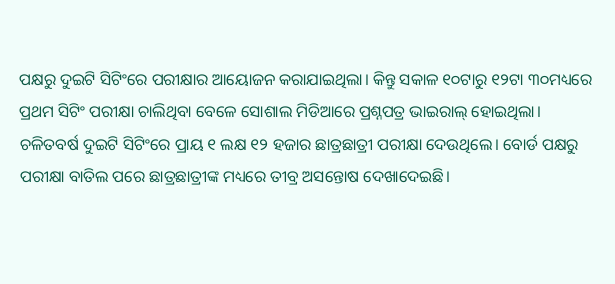ପକ୍ଷରୁ ଦୁଇଟି ସିଟିଂରେ ପରୀକ୍ଷାର ଆୟୋଜନ କରାଯାଇଥିଲା। କିନ୍ତୁ ସକାଳ ୧୦ଟାରୁ ୧୨ଟା ୩୦ମଧ୍ୟରେ ପ୍ରଥମ ସିଟିଂ ପରୀକ୍ଷା ଚାଲିଥିବା ବେଳେ ସୋଶାଲ ମିଡିଆରେ ପ୍ରଶ୍ନପତ୍ର ଭାଇରାଲ୍ ହୋଇଥିଲା।
ଚଳିତବର୍ଷ ଦୁଇଟି ସିଟିଂରେ ପ୍ରାୟ ୧ ଲକ୍ଷ ୧୨ ହଜାର ଛାତ୍ରଛାତ୍ରୀ ପରୀକ୍ଷା ଦେଉଥିଲେ। ବୋର୍ଡ ପକ୍ଷରୁ ପରୀକ୍ଷା ବାତିଲ ପରେ ଛାତ୍ରଛାତ୍ରୀଙ୍କ ମଧ୍ୟରେ ତୀବ୍ର ଅସନ୍ତୋଷ ଦେଖାଦେଇଛି।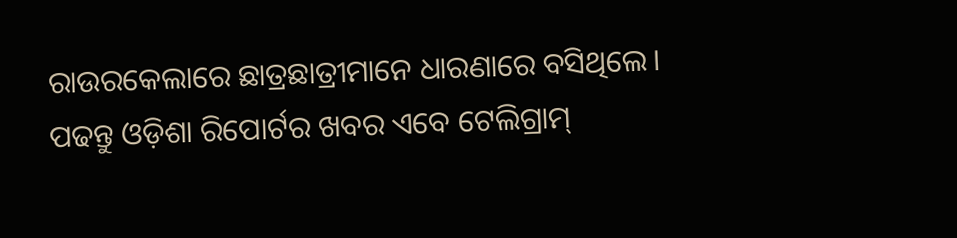ରାଉରକେଲାରେ ଛାତ୍ରଛାତ୍ରୀମାନେ ଧାରଣାରେ ବସିଥିଲେ।
ପଢନ୍ତୁ ଓଡ଼ିଶା ରିପୋର୍ଟର ଖବର ଏବେ ଟେଲିଗ୍ରାମ୍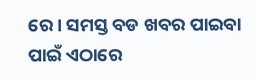ରେ। ସମସ୍ତ ବଡ ଖବର ପାଇବା ପାଇଁ ଏଠାରେ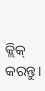କ୍ଲିକ୍ କରନ୍ତୁ।